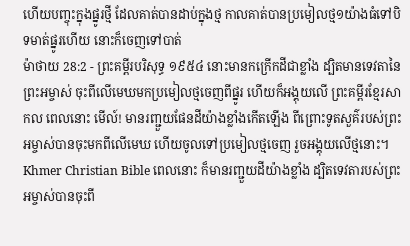ហើយបញ្ចុះក្នុងផ្នូរថ្មី ដែលគាត់បានដាប់ក្នុងថ្ម កាលគាត់បានប្រមៀលថ្ម១យ៉ាងធំទៅបិទមាត់ផ្នូរហើយ នោះក៏ចេញទៅបាត់
ម៉ាថាយ 28:2 - ព្រះគម្ពីរបរិសុទ្ធ ១៩៥៤ នោះមានកក្រើកដីជាខ្លាំង ដ្បិតមានទេវតានៃព្រះអម្ចាស់ ចុះពីលើមេឃមកប្រមៀលថ្មចេញពីផ្នូរ ហើយក៏អង្គុយលើ ព្រះគម្ពីរខ្មែរសាកល ពេលនោះ មើល៍! មានរញ្ជួយផែនដីយ៉ាងខ្លាំងកើតឡើង ពីព្រោះទូតសួគ៌របស់ព្រះអម្ចាស់បានចុះមកពីលើមេឃ ហើយចូលទៅប្រមៀលថ្មចេញ រួចអង្គុយលើថ្មនោះ។ Khmer Christian Bible ពេលនោះ ក៏មានរញ្ជួយដីយ៉ាងខ្លាំង ដ្បិតទេវតារបស់ព្រះអម្ចាស់បានចុះពី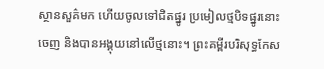ស្ថានសួគ៌មក ហើយចូលទៅជិតផ្នូរ ប្រមៀលថ្មបិទផ្នូរនោះចេញ និងបានអង្គុយនៅលើថ្មនោះ។ ព្រះគម្ពីរបរិសុទ្ធកែស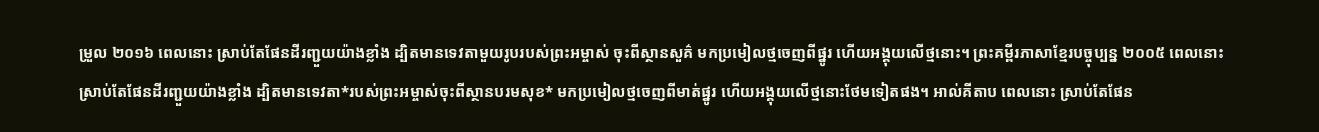ម្រួល ២០១៦ ពេលនោះ ស្រាប់តែផែនដីរញ្ជួយយ៉ាងខ្លាំង ដ្បិតមានទេវតាមួយរូបរបស់ព្រះអម្ចាស់ ចុះពីស្ថានសួគ៌ មកប្រមៀលថ្មចេញពីផ្នូរ ហើយអង្គុយលើថ្មនោះ។ ព្រះគម្ពីរភាសាខ្មែរបច្ចុប្បន្ន ២០០៥ ពេលនោះ ស្រាប់តែផែនដីរញ្ជួយយ៉ាងខ្លាំង ដ្បិតមានទេវតា*របស់ព្រះអម្ចាស់ចុះពីស្ថានបរមសុខ* មកប្រមៀលថ្មចេញពីមាត់ផ្នូរ ហើយអង្គុយលើថ្មនោះថែមទៀតផង។ អាល់គីតាប ពេលនោះ ស្រាប់តែផែន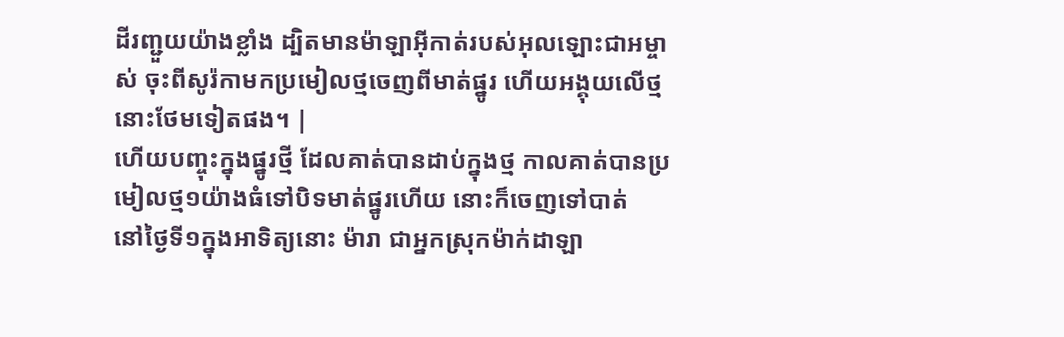ដីរញ្ជួយយ៉ាងខ្លាំង ដ្បិតមានម៉ាឡាអ៊ីកាត់របស់អុលឡោះជាអម្ចាស់ ចុះពីសូរ៉កាមកប្រមៀលថ្មចេញពីមាត់ផ្នូរ ហើយអង្គុយលើថ្មនោះថែមទៀតផង។ |
ហើយបញ្ចុះក្នុងផ្នូរថ្មី ដែលគាត់បានដាប់ក្នុងថ្ម កាលគាត់បានប្រមៀលថ្ម១យ៉ាងធំទៅបិទមាត់ផ្នូរហើយ នោះក៏ចេញទៅបាត់
នៅថ្ងៃទី១ក្នុងអាទិត្យនោះ ម៉ារា ជាអ្នកស្រុកម៉ាក់ដាឡា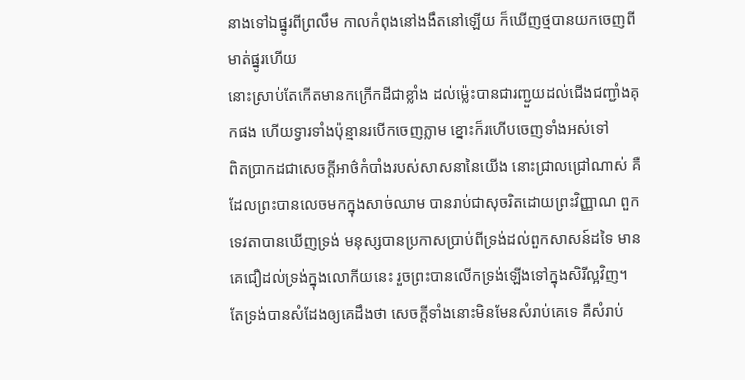នាងទៅឯផ្នូរពីព្រលឹម កាលកំពុងនៅងងឹតនៅឡើយ ក៏ឃើញថ្មបានយកចេញពីមាត់ផ្នូរហើយ
នោះស្រាប់តែកើតមានកក្រើកដីជាខ្លាំង ដល់ម៉្លេះបានជារញ្ជួយដល់ជើងជញ្ជាំងគុកផង ហើយទ្វារទាំងប៉ុន្មានរបើកចេញភ្លាម ខ្នោះក៏រហើបចេញទាំងអស់ទៅ
ពិតប្រាកដជាសេចក្ដីអាថ៌កំបាំងរបស់សាសនានៃយើង នោះជ្រាលជ្រៅណាស់ គឺដែលព្រះបានលេចមកក្នុងសាច់ឈាម បានរាប់ជាសុចរិតដោយព្រះវិញ្ញាណ ពួកទេវតាបានឃើញទ្រង់ មនុស្សបានប្រកាសប្រាប់ពីទ្រង់ដល់ពួកសាសន៍ដទៃ មានគេជឿដល់ទ្រង់ក្នុងលោកីយនេះ រួចព្រះបានលើកទ្រង់ឡើងទៅក្នុងសិរីល្អវិញ។
តែទ្រង់បានសំដែងឲ្យគេដឹងថា សេចក្ដីទាំងនោះមិនមែនសំរាប់គេទេ គឺសំរាប់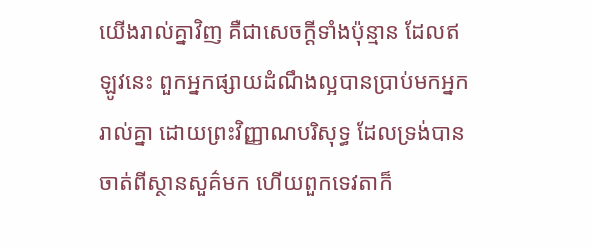យើងរាល់គ្នាវិញ គឺជាសេចក្ដីទាំងប៉ុន្មាន ដែលឥឡូវនេះ ពួកអ្នកផ្សាយដំណឹងល្អបានប្រាប់មកអ្នករាល់គ្នា ដោយព្រះវិញ្ញាណបរិសុទ្ធ ដែលទ្រង់បានចាត់ពីស្ថានសួគ៌មក ហើយពួកទេវតាក៏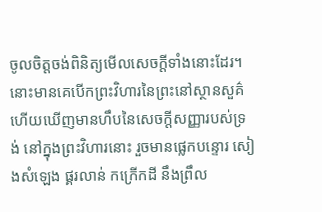ចូលចិត្តចង់ពិនិត្យមើលសេចក្ដីទាំងនោះដែរ។
នោះមានគេបើកព្រះវិហារនៃព្រះនៅស្ថានសួគ៌ ហើយឃើញមានហឹបនៃសេចក្ដីសញ្ញារបស់ទ្រង់ នៅក្នុងព្រះវិហារនោះ រួចមានផ្លេកបន្ទោរ សៀងសំឡេង ផ្គរលាន់ កក្រើកដី នឹងព្រឹល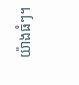យ៉ាងធំៗ។